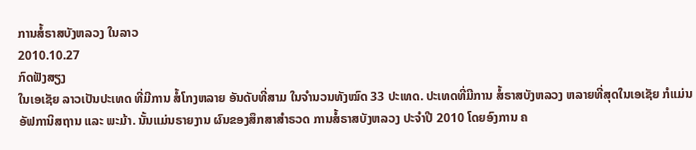ການສໍ້ຣາສບັງຫລວງ ໃນລາວ
2010.10.27
ກົດຟັງສຽງ
ໃນເອເຊັຍ ລາວເປັນປະເທດ ທີ່ມີການ ສໍ້ໂກງຫລາຍ ອັນດັບທີ່ສາມ ໃນຈຳນວນທັງໝົດ 33 ປະເທດ. ປະເທດທີ່ມີການ ສໍ້ຣາສບັງຫລວງ ຫລາຍທີ່ສຸດໃນເອເຊັຍ ກໍແມ່ນ ອັຟການິສຖານ ແລະ ພະມ້າ. ນັ້ນແມ່ນຣາຍງານ ຜົນຂອງສຶກສາສຳຣວດ ການສໍ້ຣາສບັງຫລວງ ປະຈຳປີ 2010 ໂດຍອົງການ ຄ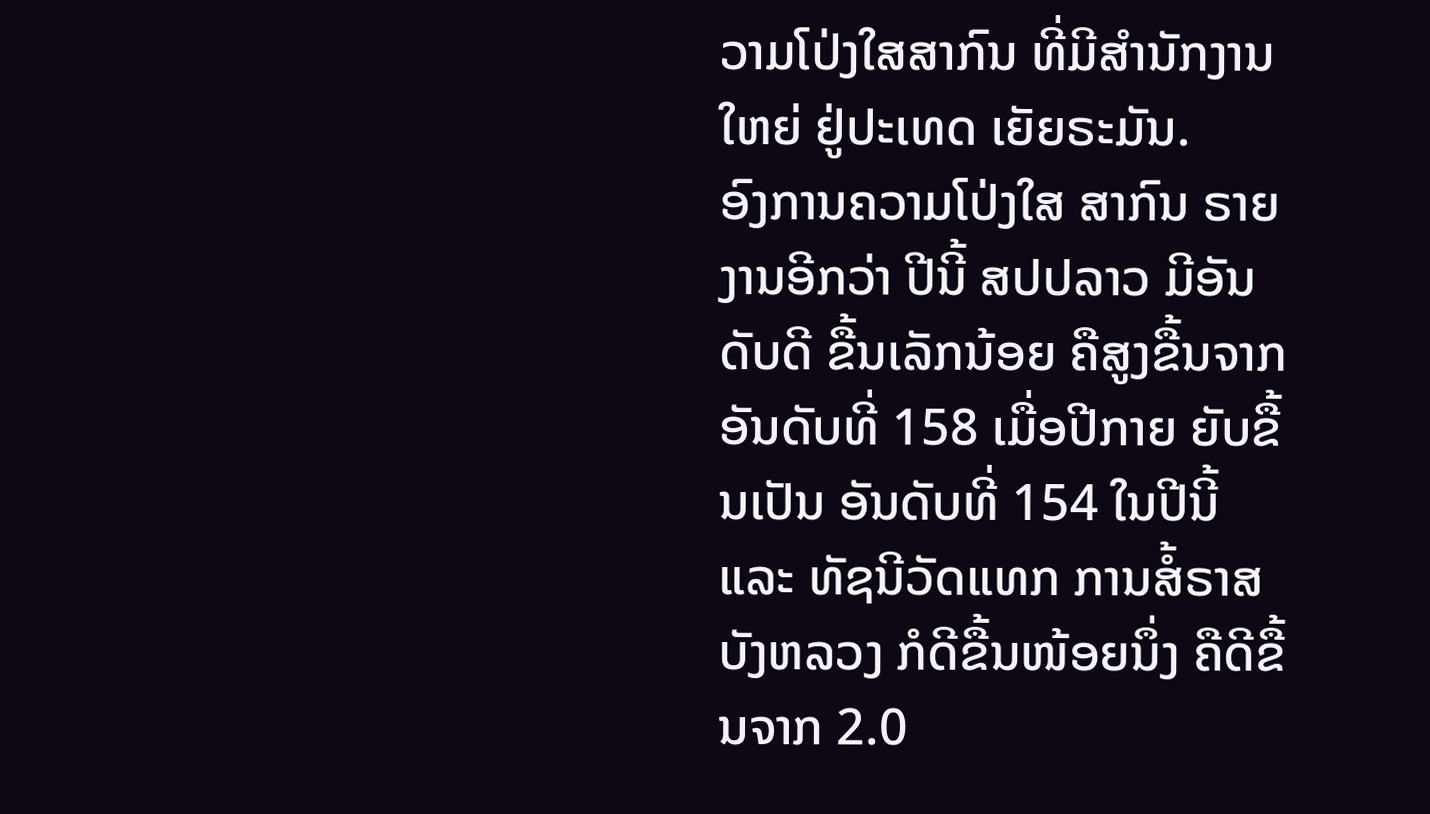ວາມໂປ່ງໃສສາກົນ ທີ່ມີສຳນັກງານໃຫຍ່ ຢູ່ປະເທດ ເຍັຍຣະມັນ.
ອົງການຄວາມໂປ່ງໃສ ສາກົນ ຣາຍງານອີກວ່າ ປີນີ້ ສປປລາວ ມີອັນດັບດີ ຂື້ນເລັກນ້ອຍ ຄືສູງຂື້ນຈາກ ອັນດັບທີ່ 158 ເມື່ອປີກາຍ ຍັບຂື້ນເປັນ ອັນດັບທີ່ 154 ໃນປີນີ້ ແລະ ທັຊນີວັດແທກ ການສໍ້ຣາສບັງຫລວງ ກໍດີຂື້ນໜ້ອຍນຶ່ງ ຄືດີຂື້ນຈາກ 2.0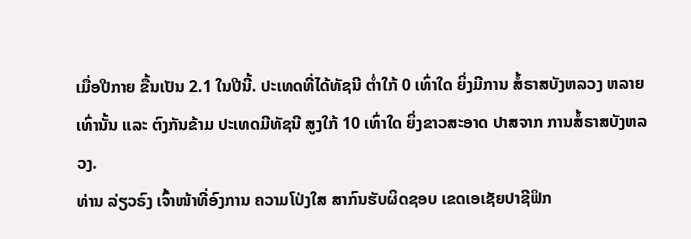ເມື່ອປີກາຍ ຂື້ນເປັນ 2.1 ໃນປີນີ້. ປະເທດທີ່ໄດ້ທັຊນີ ຕ່ຳໃກ້ 0 ເທົ່າໃດ ຍິ່ງມີການ ສໍ້ຣາສບັງຫລວງ ຫລາຍເທົ່ານັ້ນ ແລະ ຕົງກັນຂ້າມ ປະເທດມີທັຊນີ ສູງໃກ້ 10 ເທົ່າໃດ ຍິ່ງຂາວສະອາດ ປາສຈາກ ການສໍ້ຣາສບັງຫລວງ.
ທ່ານ ລ່ຽວຣົງ ເຈົ້າໜ້າທີ່ອົງການ ຄວາມໂປ່ງໃສ ສາກົນຮັບຜິດຊອບ ເຂດເອເຊັຍປາຊີຟິກ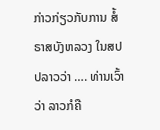ກ່າວກ່ຽວກັບການ ສໍ້ຣາສບັງຫລວງ ໃນສປປລາວວ່າ …. ທ່ານເວົ້າວ່າ ລາວກໍຄື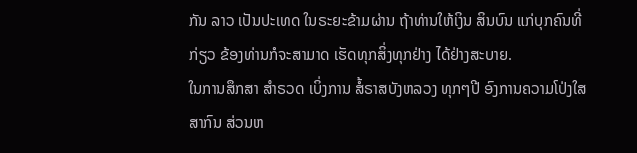ກັນ ລາວ ເປັນປະເທດ ໃນຣະຍະຂ້າມຜ່ານ ຖ້າທ່ານໃຫ້ເງິນ ສິນບົນ ແກ່ບຸກຄົນທີ່ກ່ຽວ ຂ້ອງທ່ານກໍຈະສາມາດ ເຮັດທຸກສິ່ງທຸກຢ່າງ ໄດ້ຢ່າງສະບາຍ.
ໃນການສຶກສາ ສຳຣວດ ເບິ່ງການ ສໍ້ຣາສບັງຫລວງ ທຸກໆປີ ອົງການຄວາມໂປ່ງໃສ ສາກົນ ສ່ວນຫ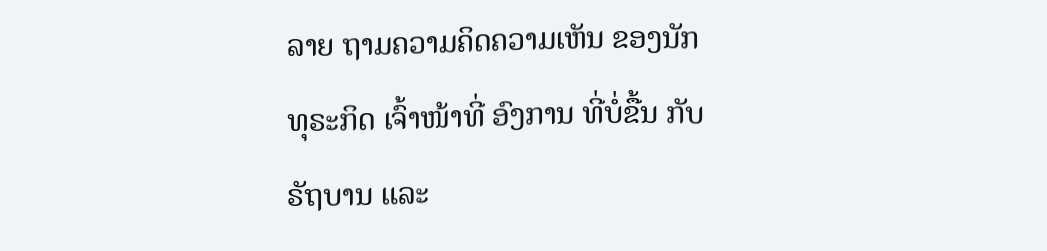ລາຍ ຖາມຄວາມຄິດຄວາມເຫັນ ຂອງນັກທຸຣະກິດ ເຈົ້າໜ້າທີ່ ອົງການ ທີ່ບໍ່ຂື້ນ ກັບຣັຖບານ ແລະ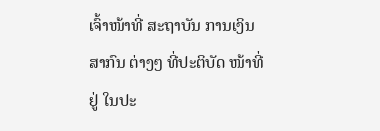ເຈົ້າໜ້າທີ່ ສະຖາບັນ ການເງິນສາກົນ ຕ່າງໆ ທີ່ປະຕິບັດ ໜ້າທີ່ຢູ່ ໃນປະ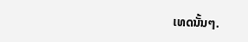ເທດນັ້ນໆ.